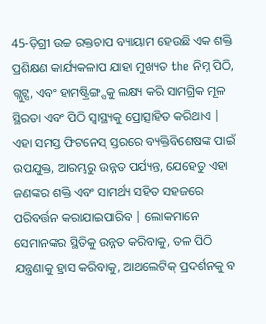45-ଡ଼ିଗ୍ରୀ ଉଚ୍ଚ ରକ୍ତଚାପ ବ୍ୟାୟାମ ହେଉଛି ଏକ ଶକ୍ତି ପ୍ରଶିକ୍ଷଣ କାର୍ଯ୍ୟକଳାପ ଯାହା ମୁଖ୍ୟତ the ନିମ୍ନ ପିଠି, ଗ୍ଲୁଟ୍ସ, ଏବଂ ହାମଷ୍ଟ୍ରିଙ୍ଗ୍ସକୁ ଲକ୍ଷ୍ୟ କରି ସାମଗ୍ରିକ ମୂଳ ସ୍ଥିରତା ଏବଂ ପିଠି ସ୍ୱାସ୍ଥ୍ୟକୁ ପ୍ରୋତ୍ସାହିତ କରିଥାଏ | ଏହା ସମସ୍ତ ଫିଟନେସ୍ ସ୍ତରରେ ବ୍ୟକ୍ତିବିଶେଷଙ୍କ ପାଇଁ ଉପଯୁକ୍ତ, ଆରମ୍ଭରୁ ଉନ୍ନତ ପର୍ଯ୍ୟନ୍ତ, ଯେହେତୁ ଏହା ଜଣଙ୍କର ଶକ୍ତି ଏବଂ ସାମର୍ଥ୍ୟ ସହିତ ସହଜରେ ପରିବର୍ତ୍ତନ କରାଯାଇପାରିବ | ଲୋକମାନେ ସେମାନଙ୍କର ସ୍ଥିତିକୁ ଉନ୍ନତ କରିବାକୁ, ତଳ ପିଠି ଯନ୍ତ୍ରଣାକୁ ହ୍ରାସ କରିବାକୁ, ଆଥଲେଟିକ୍ ପ୍ରଦର୍ଶନକୁ ବ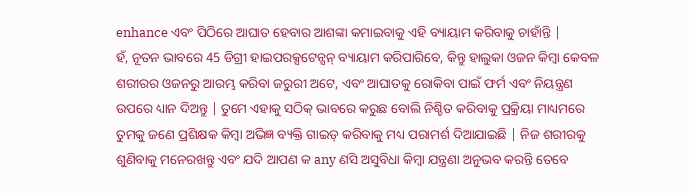enhance ଏବଂ ପିଠିରେ ଆଘାତ ହେବାର ଆଶଙ୍କା କମାଇବାକୁ ଏହି ବ୍ୟାୟାମ କରିବାକୁ ଚାହାଁନ୍ତି |
ହଁ, ନୂତନ ଭାବରେ 45 ଡିଗ୍ରୀ ହାଇପରକ୍ସଟେନ୍ସନ୍ ବ୍ୟାୟାମ କରିପାରିବେ, କିନ୍ତୁ ହାଲୁକା ଓଜନ କିମ୍ବା କେବଳ ଶରୀରର ଓଜନରୁ ଆରମ୍ଭ କରିବା ଜରୁରୀ ଅଟେ, ଏବଂ ଆଘାତକୁ ରୋକିବା ପାଇଁ ଫର୍ମ ଏବଂ ନିୟନ୍ତ୍ରଣ ଉପରେ ଧ୍ୟାନ ଦିଅନ୍ତୁ | ତୁମେ ଏହାକୁ ସଠିକ୍ ଭାବରେ କରୁଛ ବୋଲି ନିଶ୍ଚିତ କରିବାକୁ ପ୍ରକ୍ରିୟା ମାଧ୍ୟମରେ ତୁମକୁ ଜଣେ ପ୍ରଶିକ୍ଷକ କିମ୍ବା ଅଭିଜ୍ଞ ବ୍ୟକ୍ତି ଗାଇଡ୍ କରିବାକୁ ମଧ୍ୟ ପରାମର୍ଶ ଦିଆଯାଇଛି | ନିଜ ଶରୀରକୁ ଶୁଣିବାକୁ ମନେରଖନ୍ତୁ ଏବଂ ଯଦି ଆପଣ କ any ଣସି ଅସୁବିଧା କିମ୍ବା ଯନ୍ତ୍ରଣା ଅନୁଭବ କରନ୍ତି ତେବେ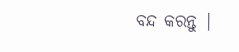ବନ୍ଦ କରନ୍ତୁ |